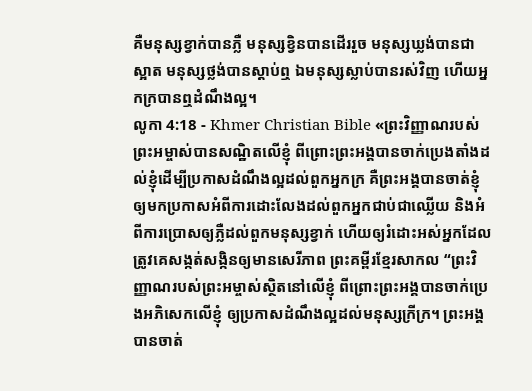គឺមនុស្សខ្វាក់បានភ្លឺ មនុស្សខ្វិនបានដើររួច មនុស្សឃ្លង់បានជាស្អាត មនុស្សថ្លង់បានស្ដាប់ឮ ឯមនុស្សស្លាប់បានរស់វិញ ហើយអ្នកក្របានឮដំណឹងល្អ។
លូកា 4:18 - Khmer Christian Bible «ព្រះវិញ្ញាណរបស់ព្រះអម្ចាស់បានសណ្ឋិតលើខ្ញុំ ពីព្រោះព្រះអង្គបានចាក់ប្រេងតាំងដល់ខ្ញុំដើម្បីប្រកាសដំណឹងល្អដល់ពួកអ្នកក្រ គឺព្រះអង្គបានចាត់ខ្ញុំឲ្យមកប្រកាសអំពីការដោះលែងដល់ពួកអ្នកជាប់ជាឈ្លើយ និងអំពីការប្រោសឲ្យភ្លឺដល់ពួកមនុស្សខ្វាក់ ហើយឲ្យរំដោះអស់អ្នកដែលត្រូវគេសង្កត់សង្កិនឲ្យមានសេរីភាព ព្រះគម្ពីរខ្មែរសាកល “ព្រះវិញ្ញាណរបស់ព្រះអម្ចាស់ស្ថិតនៅលើខ្ញុំ ពីព្រោះព្រះអង្គបានចាក់ប្រេងអភិសេកលើខ្ញុំ ឲ្យប្រកាសដំណឹងល្អដល់មនុស្សក្រីក្រ។ ព្រះអង្គបានចាត់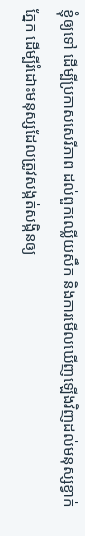ខ្ញុំឲ្យទៅ ដើម្បីប្រកាសសេរីភាព ដល់ពួកឈ្លើយសឹក និងការមើលឃើញឡើងវិញដល់មនុស្សខ្វាក់ភ្នែក ដើម្បីរំដោះមនុស្សដែលត្រូវសង្កត់សង្កិនឲ្យ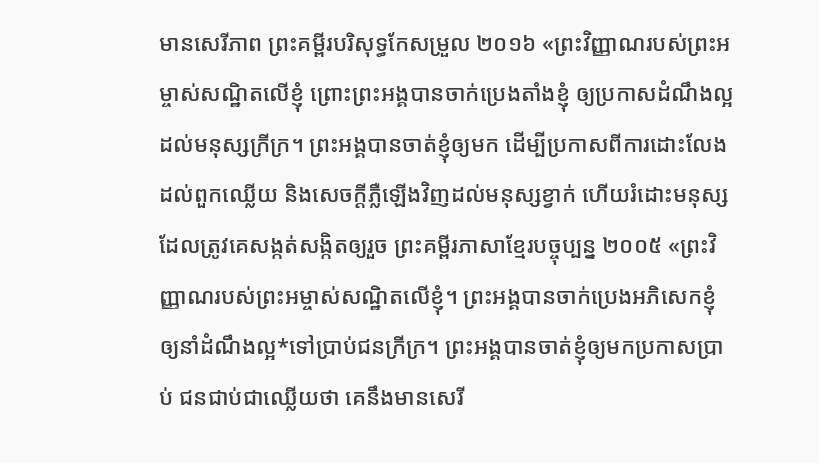មានសេរីភាព ព្រះគម្ពីរបរិសុទ្ធកែសម្រួល ២០១៦ «ព្រះវិញ្ញាណរបស់ព្រះអម្ចាស់សណ្ឋិតលើខ្ញុំ ព្រោះព្រះអង្គបានចាក់ប្រេងតាំងខ្ញុំ ឲ្យប្រកាសដំណឹងល្អដល់មនុស្សក្រីក្រ។ ព្រះអង្គបានចាត់ខ្ញុំឲ្យមក ដើម្បីប្រកាសពីការដោះលែងដល់ពួកឈ្លើយ និងសេចក្តីភ្លឺឡើងវិញដល់មនុស្សខ្វាក់ ហើយរំដោះមនុស្សដែលត្រូវគេសង្កត់សង្កិតឲ្យរួច ព្រះគម្ពីរភាសាខ្មែរបច្ចុប្បន្ន ២០០៥ «ព្រះវិញ្ញាណរបស់ព្រះអម្ចាស់សណ្ឋិតលើខ្ញុំ។ ព្រះអង្គបានចាក់ប្រេងអភិសេកខ្ញុំ ឲ្យនាំដំណឹងល្អ*ទៅប្រាប់ជនក្រីក្រ។ ព្រះអង្គបានចាត់ខ្ញុំឲ្យមកប្រកាសប្រាប់ ជនជាប់ជាឈ្លើយថា គេនឹងមានសេរី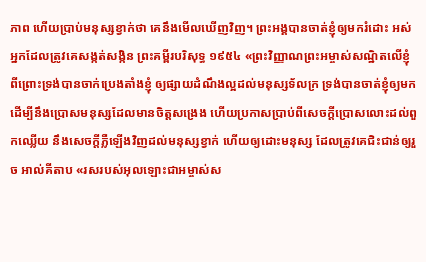ភាព ហើយប្រាប់មនុស្សខ្វាក់ថា គេនឹងមើលឃើញវិញ។ ព្រះអង្គបានចាត់ខ្ញុំឲ្យមករំដោះ អស់អ្នកដែលត្រូវគេសង្កត់សង្កិន ព្រះគម្ពីរបរិសុទ្ធ ១៩៥៤ «ព្រះវិញ្ញាណព្រះអម្ចាស់សណ្ឋិតលើខ្ញុំ ពីព្រោះទ្រង់បានចាក់ប្រេងតាំងខ្ញុំ ឲ្យផ្សាយដំណឹងល្អដល់មនុស្សទ័លក្រ ទ្រង់បានចាត់ខ្ញុំឲ្យមក ដើម្បីនឹងប្រោសមនុស្សដែលមានចិត្តសង្រេង ហើយប្រកាសប្រាប់ពីសេចក្ដីប្រោសលោះដល់ពួកឈ្លើយ នឹងសេចក្ដីភ្លឺឡើងវិញដល់មនុស្សខ្វាក់ ហើយឲ្យដោះមនុស្ស ដែលត្រូវគេជិះជាន់ឲ្យរួច អាល់គីតាប «រសរបស់អុលឡោះជាអម្ចាស់ស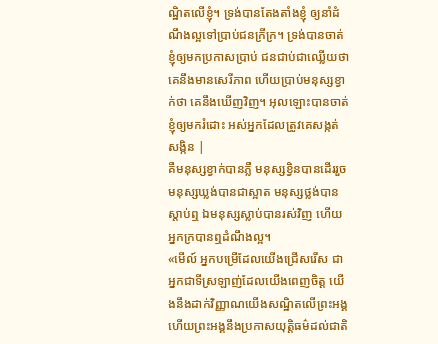ណ្ឋិតលើខ្ញុំ។ ទ្រង់បានតែងតាំងខ្ញុំ ឲ្យនាំដំណឹងល្អទៅប្រាប់ជនក្រីក្រ។ ទ្រង់បានចាត់ខ្ញុំឲ្យមកប្រកាសប្រាប់ ជនជាប់ជាឈ្លើយថា គេនឹងមានសេរីភាព ហើយប្រាប់មនុស្សខ្វាក់ថា គេនឹងឃើញវិញ។ អុលឡោះបានចាត់ខ្ញុំឲ្យមករំដោះ អស់អ្នកដែលត្រូវគេសង្កត់សង្កិន |
គឺមនុស្សខ្វាក់បានភ្លឺ មនុស្សខ្វិនបានដើររួច មនុស្សឃ្លង់បានជាស្អាត មនុស្សថ្លង់បានស្ដាប់ឮ ឯមនុស្សស្លាប់បានរស់វិញ ហើយអ្នកក្របានឮដំណឹងល្អ។
«មើល៍ អ្នកបម្រើដែលយើងជ្រើសរើស ជាអ្នកជាទីស្រឡាញ់ដែលយើងពេញចិត្ត យើងនឹងដាក់វិញ្ញាណយើងសណ្ឋិតលើព្រះអង្គ ហើយព្រះអង្គនឹងប្រកាសយុត្តិធម៌ដល់ជាតិ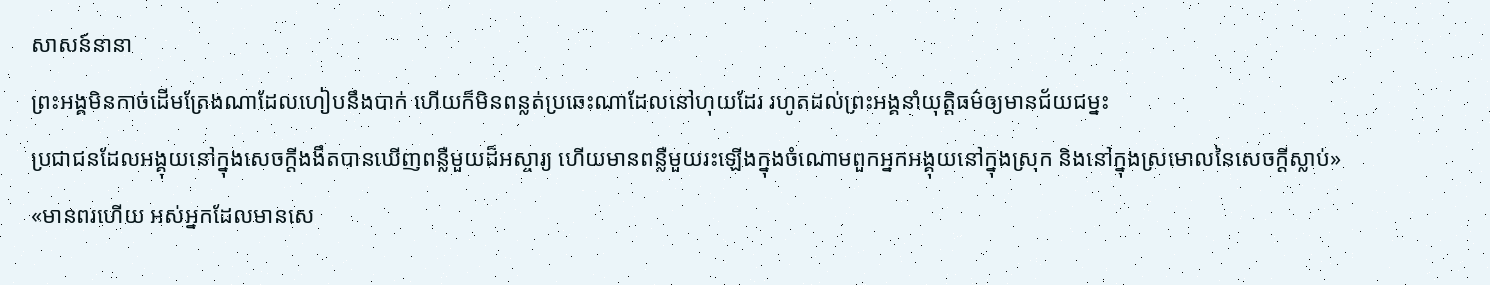សាសន៍នានា
ព្រះអង្គមិនកាច់ដើមត្រែងណាដែលហៀបនឹងបាក់ ហើយក៏មិនពន្លត់ប្រឆេះណាដែលនៅហុយដែរ រហូតដល់ព្រះអង្គនាំយុត្តិធម៌ឲ្យមានជ័យជម្នះ
ប្រជាជនដែលអង្គុយនៅក្នុងសេចក្ដីងងឹតបានឃើញពន្លឺមួយដ៏អស្ចារ្យ ហើយមានពន្លឺមួយរះឡើងក្នុងចំណោមពួកអ្នកអង្គុយនៅក្នុងស្រុក និងនៅក្នុងស្រមោលនៃសេចក្ដីស្លាប់»
«មានពរហើយ អស់អ្នកដែលមានសេ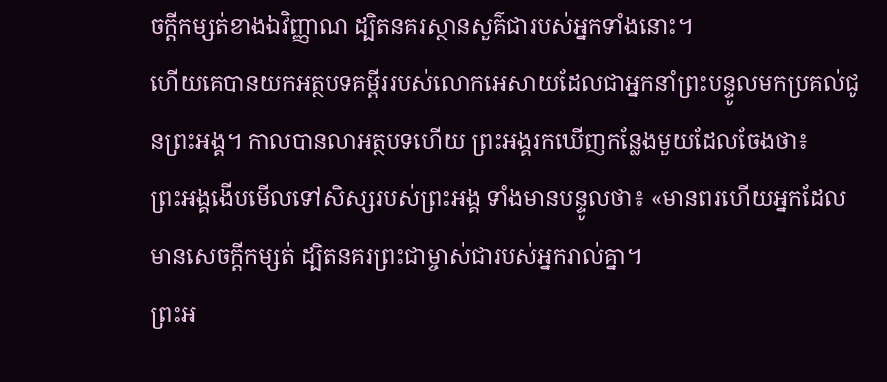ចក្ដីកម្សត់ខាងឯវិញ្ញាណ ដ្បិតនគរស្ថានសួគ៌ជារបស់អ្នកទាំងនោះ។
ហើយគេបានយកអត្ថបទគម្ពីររបស់លោកអេសាយដែលជាអ្នកនាំព្រះបន្ទូលមកប្រគល់ជូនព្រះអង្គ។ កាលបានលាអត្ថបទហើយ ព្រះអង្គរកឃើញកន្លែងមួយដែលចែងថា៖
ព្រះអង្គងើបមើលទៅសិស្សរបស់ព្រះអង្គ ទាំងមានបន្ទូលថា៖ «មានពរហើយអ្នកដែលមានសេចក្ដីកម្សត់ ដ្បិតនគរព្រះជាម្ចាស់ជារបស់អ្នករាល់គ្នា។
ព្រះអ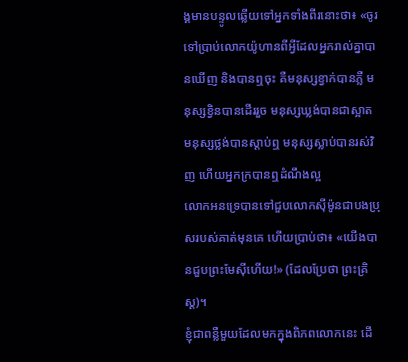ង្គមានបន្ទូលឆ្លើយទៅអ្នកទាំងពីរនោះថា៖ «ចូរទៅប្រាប់លោកយ៉ូហានពីអ្វីដែលអ្នករាល់គ្នាបានឃើញ និងបានឮចុះ គឺមនុស្សខ្វាក់បានភ្លឺ មនុស្សខ្វិនបានដើររួច មនុស្សឃ្លង់បានជាស្អាត មនុស្សថ្លង់បានស្ដាប់ឮ មនុស្សស្លាប់បានរស់វិញ ហើយអ្នកក្របានឮដំណឹងល្អ
លោកអនទ្រេបានទៅជួបលោកស៊ីម៉ូនជាបងប្រុសរបស់គាត់មុនគេ ហើយប្រាប់ថា៖ «យើងបានជួបព្រះមែស៊ីហើយ!» (ដែលប្រែថា ព្រះគ្រិស្ដ)។
ខ្ញុំជាពន្លឺមួយដែលមកក្នុងពិភពលោកនេះ ដើ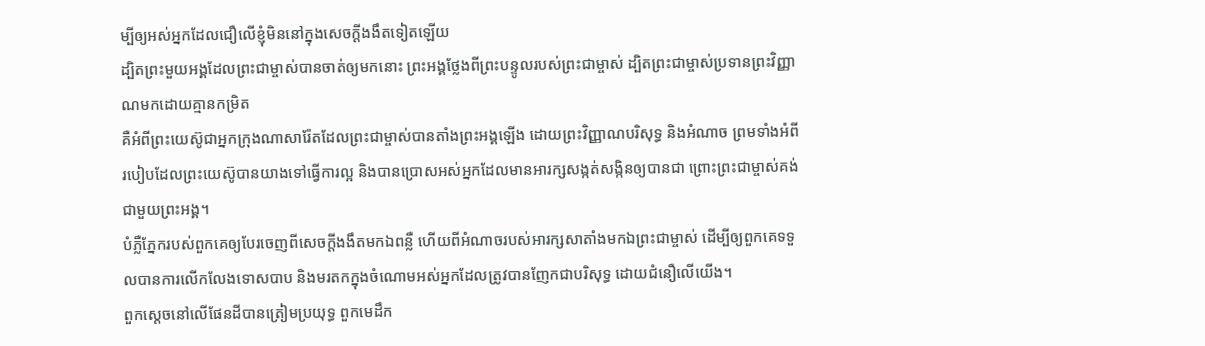ម្បីឲ្យអស់អ្នកដែលជឿលើខ្ញុំមិននៅក្នុងសេចក្ដីងងឹតទៀតឡើយ
ដ្បិតព្រះមួយអង្គដែលព្រះជាម្ចាស់បានចាត់ឲ្យមកនោះ ព្រះអង្គថ្លែងពីព្រះបន្ទូលរបស់ព្រះជាម្ចាស់ ដ្បិតព្រះជាម្ចាស់ប្រទានព្រះវិញ្ញាណមកដោយគ្មានកម្រិត
គឺអំពីព្រះយេស៊ូជាអ្នកក្រុងណាសារ៉ែតដែលព្រះជាម្ចាស់បានតាំងព្រះអង្គឡើង ដោយព្រះវិញ្ញាណបរិសុទ្ធ និងអំណាច ព្រមទាំងអំពីរបៀបដែលព្រះយេស៊ូបានយាងទៅធ្វើការល្អ និងបានប្រោសអស់អ្នកដែលមានអារក្សសង្កត់សង្កិនឲ្យបានជា ព្រោះព្រះជាម្ចាស់គង់ជាមួយព្រះអង្គ។
បំភ្លឺភ្នែករបស់ពួកគេឲ្យបែរចេញពីសេចក្ដីងងឹតមកឯពន្លឺ ហើយពីអំណាចរបស់អារក្សសាតាំងមកឯព្រះជាម្ចាស់ ដើម្បីឲ្យពួកគេទទួលបានការលើកលែងទោសបាប និងមរតកក្នុងចំណោមអស់អ្នកដែលត្រូវបានញែកជាបរិសុទ្ធ ដោយជំនឿលើយើង។
ពួកស្ដេចនៅលើផែនដីបានត្រៀមប្រយុទ្ធ ពួកមេដឹក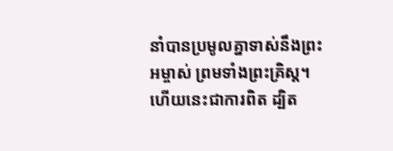នាំបានប្រមូលគ្នាទាស់នឹងព្រះអម្ចាស់ ព្រមទាំងព្រះគ្រិស្ដ។
ហើយនេះជាការពិត ដ្បិត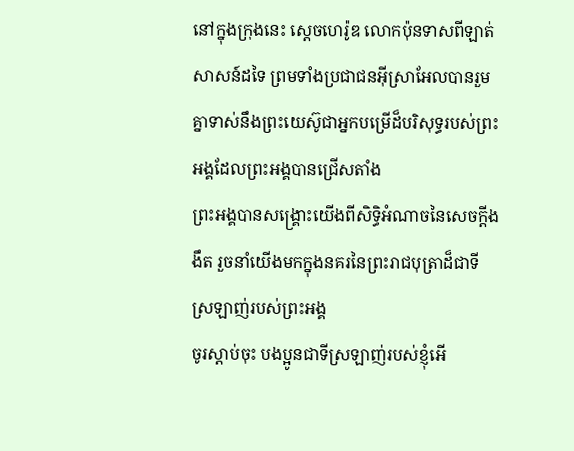នៅក្នុងក្រុងនេះ ស្ដេចហេរ៉ូឌ លោកប៉ុនទាសពីឡាត់ សាសន៍ដទៃ ព្រមទាំងប្រជាជនអ៊ីស្រាអែលបានរួមគ្នាទាស់នឹងព្រះយេស៊ូជាអ្នកបម្រើដ៏បរិសុទ្ធរបស់ព្រះអង្គដែលព្រះអង្គបានជ្រើសតាំង
ព្រះអង្គបានសង្គ្រោះយើងពីសិទ្ធិអំណាចនៃសេចក្ដីងងឹត រួចនាំយើងមកក្នុងនគរនៃព្រះរាជបុត្រាដ៏ជាទីស្រឡាញ់របស់ព្រះអង្គ
ចូរស្ដាប់ចុះ បងប្អូនជាទីស្រឡាញ់របស់ខ្ញុំអើ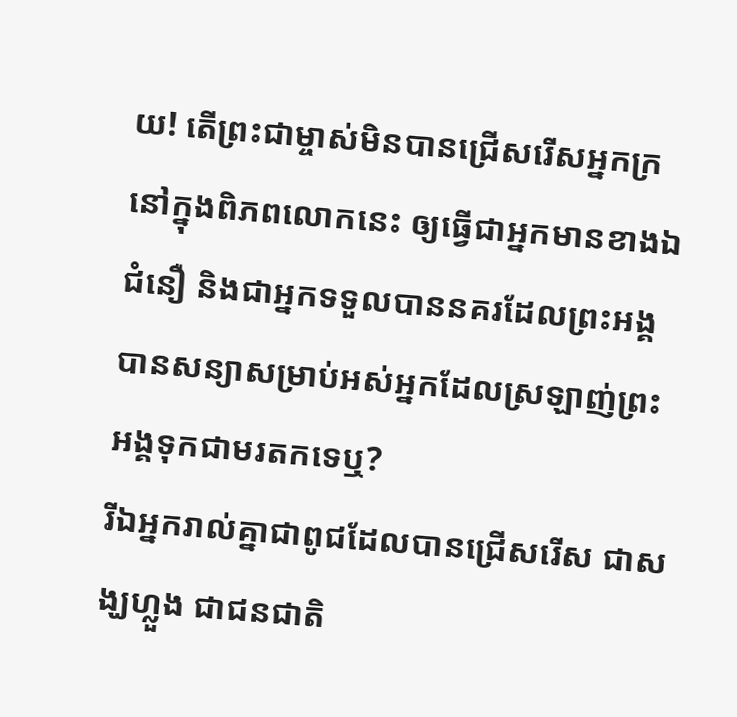យ! តើព្រះជាម្ចាស់មិនបានជ្រើសរើសអ្នកក្រនៅក្នុងពិភពលោកនេះ ឲ្យធ្វើជាអ្នកមានខាងឯជំនឿ និងជាអ្នកទទួលបាននគរដែលព្រះអង្គបានសន្យាសម្រាប់អស់អ្នកដែលស្រឡាញ់ព្រះអង្គទុកជាមរតកទេឬ?
រីឯអ្នករាល់គ្នាជាពូជដែលបានជ្រើសរើស ជាសង្ឃហ្លួង ជាជនជាតិ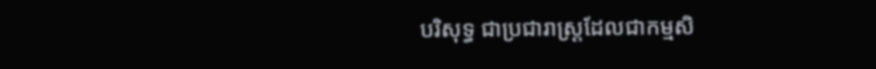បរិសុទ្ធ ជាប្រជារាស្ដ្រដែលជាកម្មសិ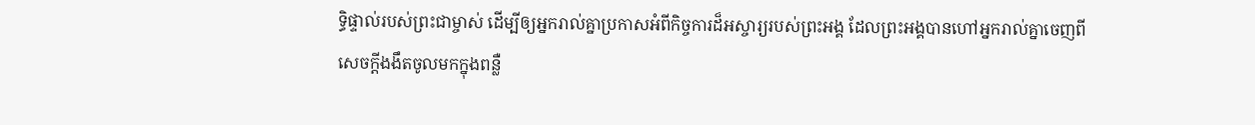ទ្ធិផ្ទាល់របស់ព្រះជាម្ចាស់ ដើម្បីឲ្យអ្នករាល់គ្នាប្រកាសអំពីកិច្ចការដ៏អស្ចារ្យរបស់ព្រះអង្គ ដែលព្រះអង្គបានហៅអ្នករាល់គ្នាចេញពីសេចក្ដីងងឹតចូលមកក្នុងពន្លឺ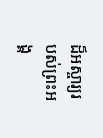ដ៏អស្ចារ្យរបស់ព្រះអង្គ